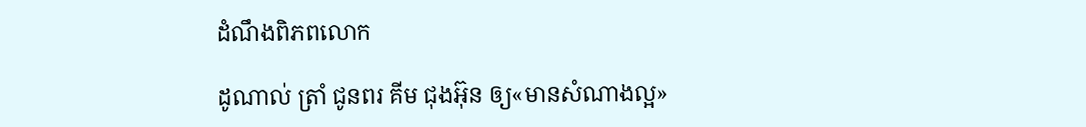ដំណឹងពិភពលោក

ដូណាល់ ត្រាំ ជូនពរ គីម ជុងអ៊ុន ឲ្យ«មានសំណាងល្អ»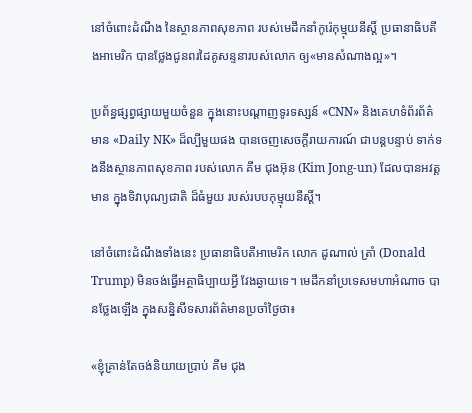នៅចំពោះដំណឹង នៃស្ថានភាពសុខភាព របស់មេដឹកនាំកូរ៉េកុម្មុយនីស្ដិ៍ ប្រធានាធិបតីងអាមេរិក បានថ្លែងជូនពរដៃគូសន្ទនារបស់លោក ឲ្យ«មានសំណាងល្អ»។

ប្រព័ន្ធផ្សព្វផ្សាយមួយចំនួន ក្នុងនោះបណ្ដាញទូរទស្សន៍ «CNN» និងគេហទំព័រព័ត៌មាន «Daily NK» ដ៏ល្បីមួយផង បានចេញសេចក្ដីរាយការណ៍ ជាបន្តបន្ទាប់ ទាក់ទងនឹងស្ថានភាពសុខភាព របស់លោក គីម ជុងអ៊ុន (Kim Jong-un) ដែលបានអវត្តមាន ក្នុងទិវាបុណ្យជាតិ ដ៏ធំមួយ របស់របបកុម្មុយនីស្ដិ៍។

នៅចំពោះដំណឹងទាំងនេះ ប្រធានាធិបតីអាមេរិក លោក ដូណាល់ ត្រាំ (Donald Trump) មិនចង់ធ្វើអត្ថាធិប្បាយអ្វី វែងឆ្ងាយទេ។ មេដឹកនាំប្រទេសមហាអំណាច បានថ្លែងឡើង ក្នុងសន្និសីទសារព័ត៌មានប្រចាំថ្ងៃថា៖

«ខ្ញុំគ្រាន់តែចង់និយាយប្រាប់ គីម ជុង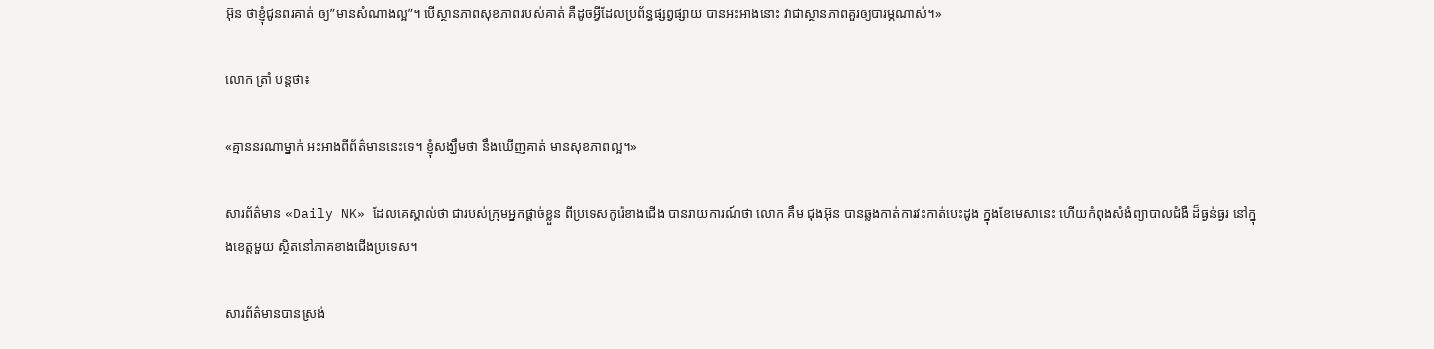អ៊ុន ថាខ្ញុំជូនពរគាត់ ឲ្យ”មានសំណាងល្អ”។ បើស្ថានភាពសុខភាពរបស់គាត់ គឺដូចអ្វីដែលប្រព័ន្ធផ្សព្វផ្សាយ បានអះអាងនោះ វាជាស្ថានភាពគួរឲ្យបារម្ភណាស់។»

លោក ត្រាំ បន្តថា៖

«គ្មាននរណាម្នាក់ អះអាងពីព័ត៌មាននេះទេ។ ខ្ញុំសង្ឃឹមថា នឹងឃើញគាត់ មានសុខភាពល្អ។»

សារព័ត៌មាន «Daily NK» ដែលគេស្គាល់ថា ជារបស់ក្រុមអ្នកផ្ដាច់ខ្លួន ពីប្រទេសកូរ៉េខាងជើង បានរាយការណ៍ថា លោក គឹម ជុងអ៊ុន បានឆ្លងកាត់ការវះកាត់បេះដូង ក្នុងខែមេសានេះ ហើយកំពុងសំងំព្យាបាលជំងឺ ដ៏ធ្ងន់ធ្ងរ នៅក្នុងខេត្តមួយ ស្ថិតនៅភាគខាងជើងប្រទេស។

សារព័ត៌មានបានស្រង់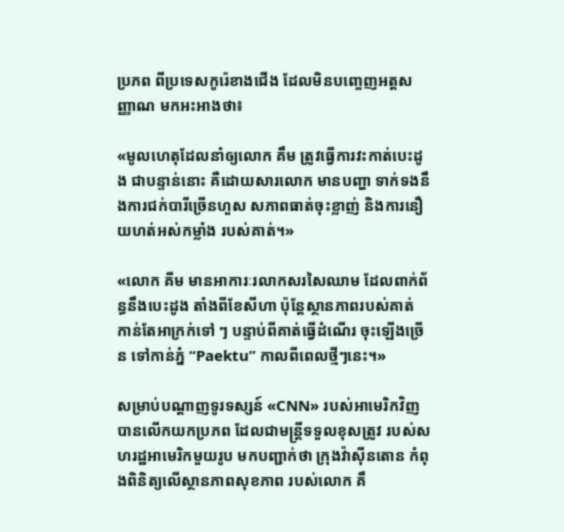ប្រភព ពីប្រទេសកូរ៉េខាងជើង ដែលមិនបញ្ចេញអត្តសញ្ញាណ មកអះអាងថា៖

«មូលហេតុដែលនាំឲ្យលោក គឹម ត្រូវធ្វើការវះកាត់បេះដូង ជាបន្ទាន់នោះ គឺដោយសារលោក មានបញ្ហា ទាក់ទងនឹងការជក់បារីច្រើនហួស សភាពធាត់ចុះខ្លាញ់ និងការនឿយហត់អស់កម្លាំង របស់គាត់។»

«លោក គីម មានអាការៈរលាកសរសៃឈាម ដែលពាក់ព័ន្ធនឹងបេះដូង តាំងពីខែសីហា ប៉ុន្តែស្ថានភាពរបស់គាត់ កាន់តែអាក្រក់ទៅ ៗ បន្ទាប់ពីគាត់ធ្វើដំណើរ ចុះឡើងច្រើន ទៅកាន់ភ្នំ “Paektu” កាលពីពេលថ្មីៗនេះ។»

សម្រាប់បណ្ដាញទូរទស្សន៍ «CNN» របស់អាមេរិកវិញ បានលើកយកប្រភព ដែលជាមន្ត្រីទទួលខុសត្រូវ របស់សហរដ្ឋអាមេរិកមួយរូប មកបញ្ជាក់ថា ក្រុងវ៉ាស៊ីនតោន កំពុងពិនិត្យលើស្ថានភាពសុខភាព របស់លោក គឹ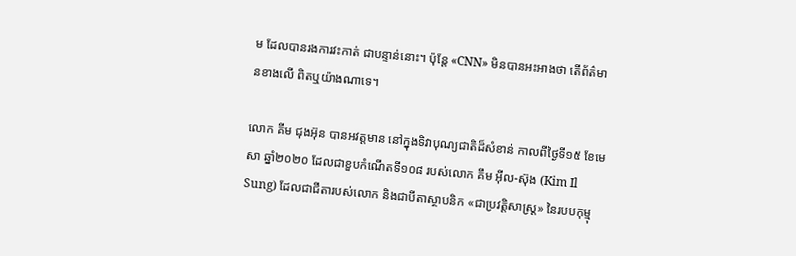ម ដែលបានរងការវះកាត់ ជាបន្ទាន់នោះ។ ប៉ុន្តែ «CNN» មិនបានអះអាងថា តើព័ត៌មានខាងលើ ពិតឬយ៉ាងណាទេ។

លោក គីម ជុងអ៊ុន បានអវត្តមាន នៅក្នុងទិវាបុណ្យជាតិដ៏សំខាន់ កាលពីថ្ងៃទី១៥ ខែមេសា ឆ្នាំ២០២០ ដែលជាខួបកំណើតទី១០៨ របស់លោក គឹម អ៊ីល-ស៊ុង (Kim Il Sung) ដែលជាជីតារបស់លោក និងជាបីតាស្ថាបនិក «ជាប្រវត្តិសាស្ត្រ» នៃរបបកុម្មុ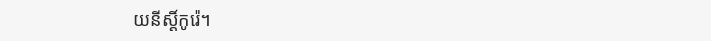យនីស្ដិ៍កូរ៉េ។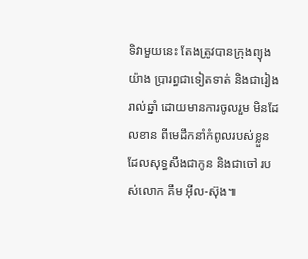ទិវាមួយនេះ តែងត្រូវបានក្រុងព្យុងយ៉ាង ប្រារព្ធជាទៀតទាត់ និងជារៀងរាល់ឆ្នាំ ដោយមានការចូលរួម មិនដែលខាន ពីមេដឹកនាំកំពូលរបស់ខ្លួន ដែលសុទ្ធសឹងជាកូន និងជាចៅ របស់លោក គឹម អ៊ីល-ស៊ុង៕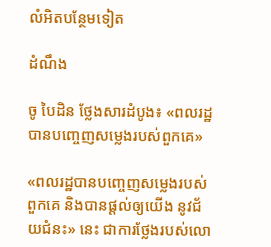លំអិតបន្ថែមទៀត

ដំណឹង

ចូ បៃដិន ថ្លែងសារដំបូង៖ «ពលរដ្ឋបានបញ្ចេញសម្លេងរបស់ពួកគេ»

«ពលរដ្ឋបានបញ្ចេញសម្លេងរបស់ពួកគេ និងបានផ្ដល់ឲ្យយើង នូវជ័យជំនះ» នេះ ជាការថ្លែងរបស់លោ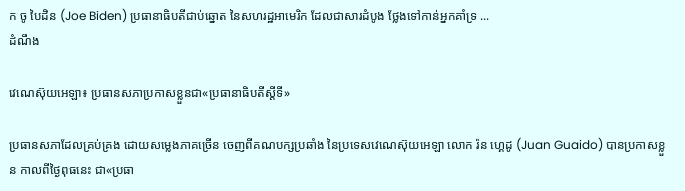ក ចូ បៃដិន (Joe Biden) ប្រធានាធិបតីជាប់ឆ្នោត នៃសហរដ្ឋអាមេរិក ដែលជាសារដំបូង ថ្លែងទៅកាន់អ្នកគាំទ្រ ...
ដំណឹង

វេណេស៊ុយអេឡា៖ ប្រធានសភាប្រកាសខ្លួនជា«ប្រធានាធិបតីស្ដីទី»

ប្រធានសភាដែលគ្រប់គ្រង ដោយសម្លេងភាគច្រើន ចេញពីគណបក្សប្រឆាំង នៃប្រទេសវេណេស៊ុយអេឡា លោក រ៉ន ហ្គេដូ (Juan Guaido) បានប្រកាសខ្លួន កាលពីថ្ងៃពុធនេះ ជា«ប្រធា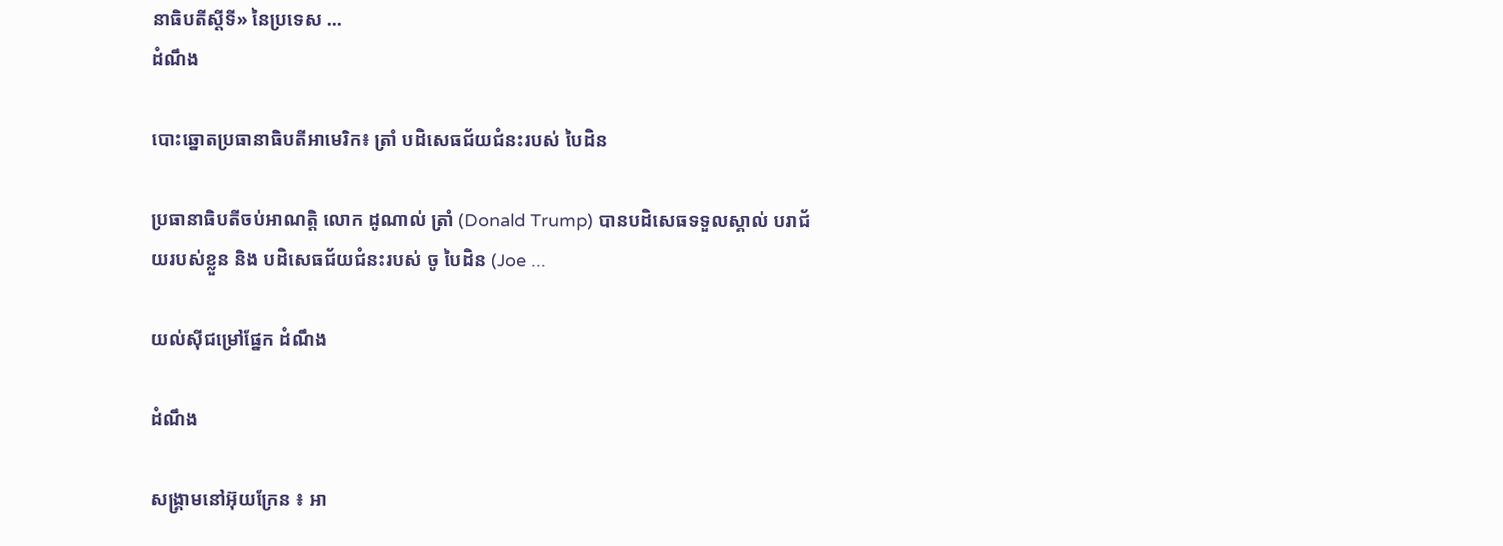នាធិបតីស្ដីទី» នៃប្រទេស ...
ដំណឹង

បោះឆ្នោតប្រធានាធិបតីអាមេរិក៖ ត្រាំ បដិសេធជ័យជំនះរបស់ បៃដិន

ប្រធានាធិបតីចប់អាណត្តិ លោក ដូណាល់ ត្រាំ (Donald Trump) បានបដិសេធទទួលស្គាល់ បរាជ័យរបស់ខ្លួន និង បដិសេធជ័យជំនះរបស់ ចូ បៃដិន (Joe ...

យល់ស៊ីជម្រៅផ្នែក ដំណឹង

ដំណឹង

សង្គ្រាមនៅអ៊ុយក្រែន ៖ អា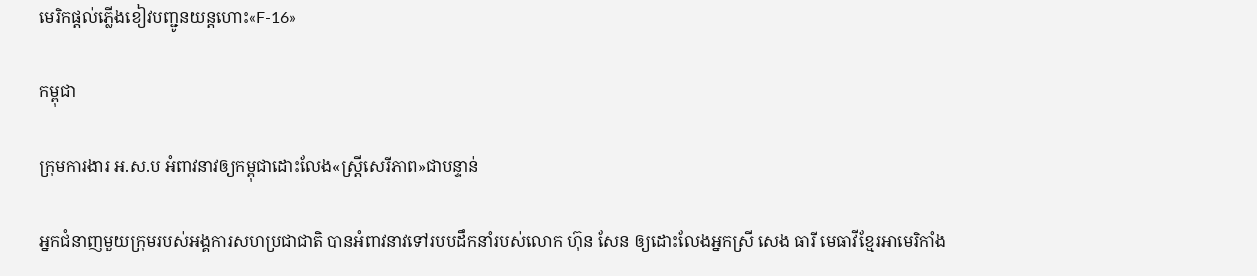មេរិកផ្ដល់ភ្លើងខៀវបញ្ជូនយន្តហោះ«F-16»

កម្ពុជា

ក្រុមការងារ អ.ស.ប អំពាវនាវឲ្យកម្ពុជាដោះលែង«ស្ត្រីសេរីភាព»ជាបន្ទាន់

អ្នកជំនាញមួយក្រុមរបស់អង្គការសហប្រជាជាតិ បានអំពាវនាវទៅរបបដឹកនាំរបស់លោក ហ៊ុន សែន ឲ្យដោះលែងអ្នកស្រី សេង ធារី មេធាវីខ្មែរអាមេរិកាំង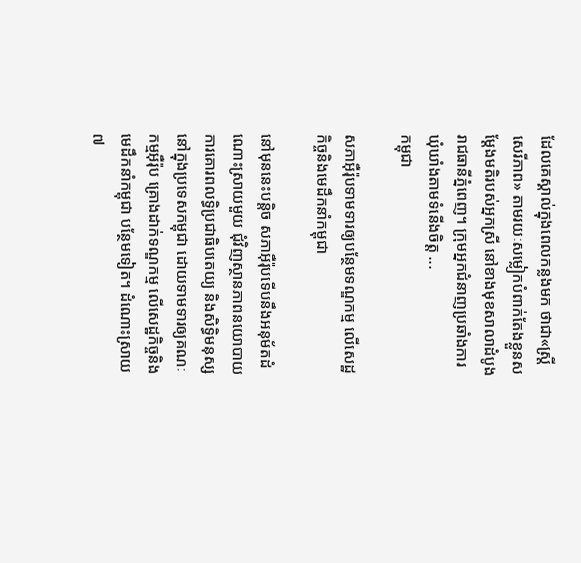ដែលគេស្គាល់ក្នុងពេលកន្លងមក ថាជា«ស្ត្រីសេរីភាព» តាមរយៈសម្លៀកបំពាក់តែងខ្លួនសម្ដែងមតិរបស់អ្នកស្រី នៅខាងមុខសាលាដំបូងរាជធានីភ្នំពេញ។ ក្រុមអ្នកជំនាញប្រឆាំងការឃុំឃាំងតាមទំនើងចិត្ត ...
កម្ពុជា

សភាអ៊ឺរ៉ុបទាមទារឲ្យបន្ថែមទណ្ឌកម្ម លើសេដ្ឋកិច្ចនិងមេដឹកនាំកម្ពុជា

នៅមុននេះបន្តិច សភាអ៊ឺរ៉ុបទើបនឹងអនុម័តដំណោះស្រាយមួយ ជុំវិញស្ថានភាពនយោបាយ ការគោរពលទ្ធិប្រជាធិបតេយ្យ និងសិទ្ធិមនុស្ស នៅក្នុងប្រទេសកម្ពុជា ដោយទាមទារឲ្យគណៈកម្មអ៊ឺរ៉ុប គ្រោងដាក់ទណ្ឌកម្ម លើសេដ្ឋកិច្ចនិងមេដឹកនាំកម្ពុជា បន្ថែមទៀត។ ដំណោះស្រាយ៧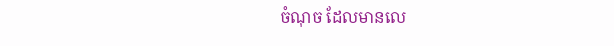ចំណុច ដែលមានលេ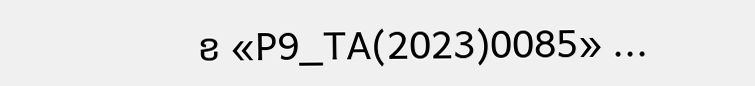ខ «P9_TA(2023)0085» ...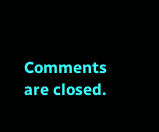Comments are closed.